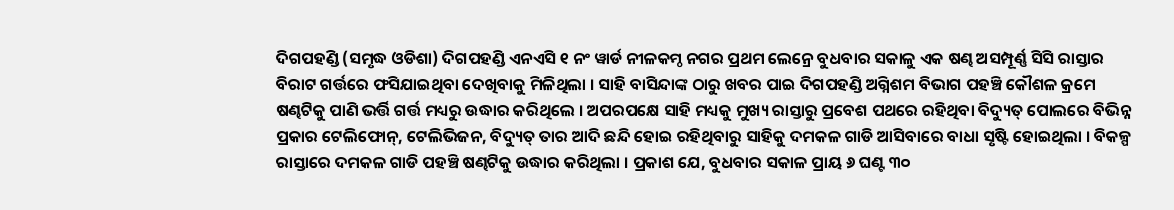ଦିଗପହଣ୍ଡି (ସମୃଦ୍ଧ ଓଡିଶା) ଦିଗପହଣ୍ଡି ଏନଏସି ୧ ନଂ ୱାର୍ଡ ନୀଳକମ୍ଠ ନଗର ପ୍ରଥମ ଲେନ୍ରେ ବୁଧବାର ସକାଳୁ ଏକ ଷଣ୍ଢ ଅସମ୍ପୂର୍ଣ୍ଣ ସିସି ରାସ୍ତାର ବିରାଟ ଗର୍ତ୍ତରେ ଫସିଯାଇଥିବା ଦେଖିବାକୁ ମିଳିଥିଲା । ସାହି ବାସିନ୍ଦାଙ୍କ ଠାରୁ ଖବର ପାଇ ଦିଗପହଣ୍ଡି ଅଗ୍ନିଶମ ବିଭାଗ ପହଞ୍ଚି କୌଶଳ କ୍ରମେ ଷଣ୍ଢଟିକୁ ପାଣି ଭର୍ତ୍ତି ଗର୍ତ୍ତ ମଧ୍ୟରୁ ଉଦ୍ଧାର କରିଥିଲେ । ଅପରପକ୍ଷେ ସାହି ମଧ୍ୟକୁ ମୁଖ୍ୟ ରାସ୍ତାରୁ ପ୍ରବେଶ ପଥରେ ରହିଥିବା ବିଦ୍ୟୁତ୍ ପୋଲରେ ବିଭିନ୍ନ ପ୍ରକାର ଟେଲିଫୋନ୍, ଟେଲିଭିଜନ, ବିଦ୍ୟୁତ୍ ତାର ଆଦି ଛନ୍ଦି ହୋଇ ରହିଥିବାରୁ ସାହିକୁ ଦମକଳ ଗାଡି ଆସିବାରେ ବାଧା ସୃଷ୍ଟି ହୋଇଥିଲା । ବିକଳ୍ପ ରାସ୍ତାରେ ଦମକଳ ଗାଡି ପହଞ୍ଚି ଷଣ୍ଢଟିକୁ ଉଦ୍ଧାର କରିଥିଲା । ପ୍ରକାଶ ଯେ, ବୁଧବାର ସକାଳ ପ୍ରାୟ ୬ ଘଣ୍ଟ ୩୦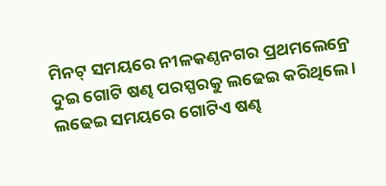ମିନଟ୍ ସମୟରେ ନୀଳକଣ୍ଠନଗର ପ୍ରଥମଲେନ୍ରେ ଦୁଇ ଗୋଟି ଷଣ୍ଢ ପରସ୍ପରକୁ ଲଢେଇ କରିଥିଲେ । ଲଢେଇ ସମୟରେ ଗୋଟିଏ ଷଣ୍ଢ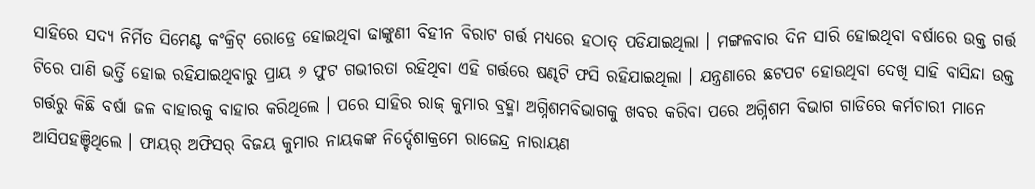ସାହିରେ ସଦ୍ୟ ନିର୍ମିତ ସିମେଣ୍ଟ କଂକ୍ରିଟ୍ ରୋଡ୍ରେ ହୋଇଥିବା ଢାଙ୍କୁଣୀ ବିହୀନ ବିରାଟ ଗର୍ତ୍ତ ମଧ୍ୟରେ ହଠାତ୍ ପଡିଯାଇଥିଲା । ମଙ୍ଗଳବାର ଦିନ ସାରି ହୋଇଥିବା ବର୍ଷାରେ ଉକ୍ତ ଗର୍ତ୍ତ ଟିରେ ପାଣି ଭର୍ତ୍ତି ହୋଇ ରହିଯାଇଥିବାରୁ ପ୍ରାୟ ୬ ଫୁଟ ଗଭୀରତା ରହିଥିବା ଏହି ଗର୍ତ୍ତରେ ଷଣ୍ଢଟି ଫସି ରହିଯାଇଥିଲା । ଯନ୍ତ୍ରଣାରେ ଛଟପଟ ହୋଉଥିବା ଦେଖି ସାହି ବାସିନ୍ଦା ଉକ୍ତ ଗର୍ତ୍ତରୁ କିଛି ବର୍ଷା ଜଳ ବାହାରକୁ ବାହାର କରିଥିଲେ । ପରେ ସାହିର ରାଜ୍ କୁମାର ବ୍ରହ୍ମା ଅଗ୍ନିଶମବିଭାଗକୁ ଖବର କରିବା ପରେ ଅଗ୍ନିଶମ ବିଭାଗ ଗାଡିରେ କର୍ମଚାରୀ ମାନେ ଆସିପହଞ୍ଚିଥିଲେ । ଫାୟର୍ ଅଫିସର୍ ବିଜୟ କୁମାର ନାୟକଙ୍କ ନିର୍ଦ୍ଦେଶାକ୍ରମେ ରାଜେନ୍ଦ୍ର ନାରାୟଣ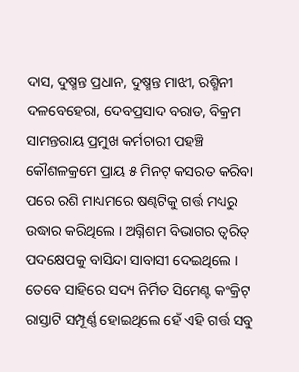ଦାସ, ଦୁଷ୍ମନ୍ତ ପ୍ରଧାନ, ଦୁଷ୍ମନ୍ତ ମାଝୀ, ରଶ୍ମିନୀ ଦଳବେହେରା, ଦେବପ୍ରସାଦ ବରାଡ, ବିକ୍ରମ ସାମନ୍ତରାୟ ପ୍ରମୁଖ କର୍ମଚାରୀ ପହଞ୍ଚି କୌଶଳକ୍ରମେ ପ୍ରାୟ ୫ ମିନଟ୍ କସରତ କରିବା ପରେ ରଶି ମାଧ୍ୟମରେ ଷଣ୍ଢଟିକୁ ଗର୍ତ୍ତ ମଧ୍ୟରୁ ଉଦ୍ଧାର କରିଥିଲେ । ଅଗ୍ନିଶମ ବିଭାଗର ତ୍ୱରିତ୍ ପଦକ୍ଷେପକୁ ବାସିନ୍ଦା ସାବାସୀ ଦେଇଥିଲେ । ତେବେ ସାହିରେ ସଦ୍ୟ ନିର୍ମିତ ସିମେଣ୍ଟ କଂକ୍ରିଟ୍ ରାସ୍ତାଟି ସମ୍ପୂର୍ଣ୍ଣ ହୋଇଥିଲେ ହେଁ ଏହି ଗର୍ତ୍ତ ସବୁ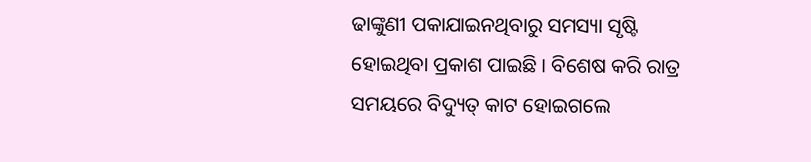ଢାଙ୍କୁଣୀ ପକାଯାଇନଥିବାରୁ ସମସ୍ୟା ସୃଷ୍ଟି ହୋଇଥିବା ପ୍ରକାଶ ପାଇଛି । ବିଶେଷ କରି ରାତ୍ର ସମୟରେ ବିଦ୍ୟୁତ୍ କାଟ ହୋଇଗଲେ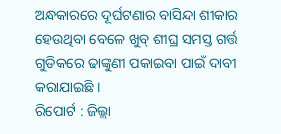ଅନ୍ଧକାରରେ ଦୂର୍ଘଟଣାର ବାସିନ୍ଦା ଶୀକାର ହେଉଥିବା ବେଳେ ଖୁବ୍ ଶୀଘ୍ର ସମସ୍ତ ଗର୍ତ୍ତ ଗୁଡିକରେ ଢାଙ୍କୁଣୀ ପକାଇବା ପାଇଁ ଦାବୀ କରାଯାଇଛି ।
ରିପୋର୍ଟ : ଜିଲ୍ଲା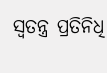ସ୍ୱତନ୍ତ୍ର ପ୍ରତିନିଧି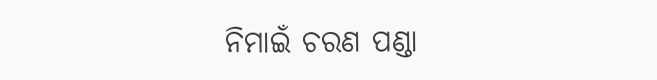ନିମାଇଁ ଚରଣ ପଣ୍ଡା